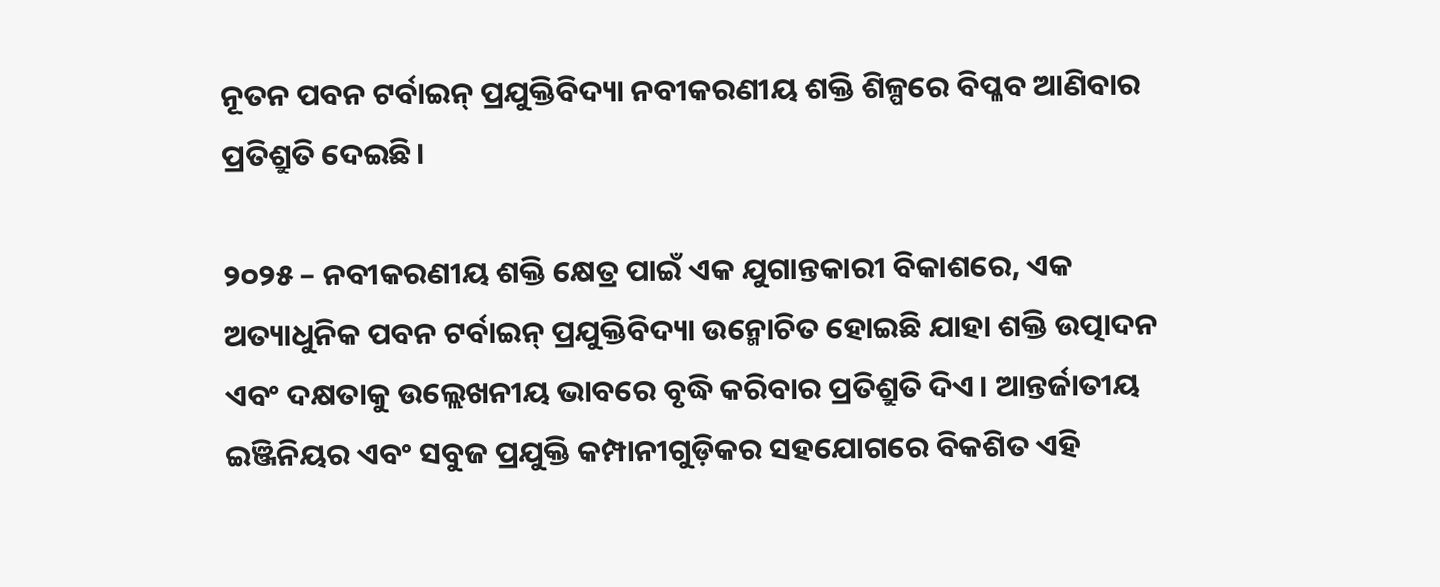ନୂତନ ପବନ ଟର୍ବାଇନ୍ ପ୍ରଯୁକ୍ତିବିଦ୍ୟା ନବୀକରଣୀୟ ଶକ୍ତି ଶିଳ୍ପରେ ବିପ୍ଳବ ଆଣିବାର ପ୍ରତିଶ୍ରୁତି ଦେଇଛି।

୨୦୨୫ – ନବୀକରଣୀୟ ଶକ୍ତି କ୍ଷେତ୍ର ପାଇଁ ଏକ ଯୁଗାନ୍ତକାରୀ ବିକାଶରେ, ଏକ ଅତ୍ୟାଧୁନିକ ପବନ ଟର୍ବାଇନ୍ ପ୍ରଯୁକ୍ତିବିଦ୍ୟା ଉନ୍ମୋଚିତ ହୋଇଛି ଯାହା ଶକ୍ତି ଉତ୍ପାଦନ ଏବଂ ଦକ୍ଷତାକୁ ଉଲ୍ଲେଖନୀୟ ଭାବରେ ବୃଦ୍ଧି କରିବାର ପ୍ରତିଶ୍ରୁତି ଦିଏ। ଆନ୍ତର୍ଜାତୀୟ ଇଞ୍ଜିନିୟର ଏବଂ ସବୁଜ ପ୍ରଯୁକ୍ତି କମ୍ପାନୀଗୁଡ଼ିକର ସହଯୋଗରେ ବିକଶିତ ଏହି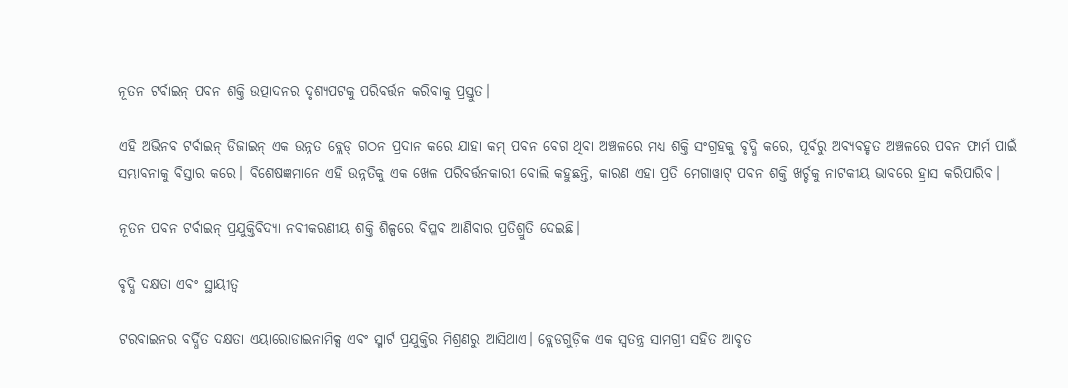ନୂତନ ଟର୍ବାଇନ୍ ପବନ ଶକ୍ତି ଉତ୍ପାଦନର ଦୃଶ୍ୟପଟକୁ ପରିବର୍ତ୍ତନ କରିବାକୁ ପ୍ରସ୍ତୁତ।

ଏହି ଅଭିନବ ଟର୍ବାଇନ୍ ଡିଜାଇନ୍ ଏକ ଉନ୍ନତ ବ୍ଲେଡ୍ ଗଠନ ପ୍ରଦାନ କରେ ଯାହା କମ୍ ପବନ ବେଗ ଥିବା ଅଞ୍ଚଳରେ ମଧ୍ୟ ଶକ୍ତି ସଂଗ୍ରହକୁ ବୃଦ୍ଧି କରେ, ପୂର୍ବରୁ ଅବ୍ୟବହୃତ ଅଞ୍ଚଳରେ ପବନ ଫାର୍ମ ପାଇଁ ସମ୍ଭାବନାକୁ ବିସ୍ତାର କରେ। ବିଶେଷଜ୍ଞମାନେ ଏହି ଉନ୍ନତିକୁ ଏକ ଖେଳ ପରିବର୍ତ୍ତନକାରୀ ବୋଲି କହୁଛନ୍ତି, କାରଣ ଏହା ପ୍ରତି ମେଗାୱାଟ୍ ପବନ ଶକ୍ତି ଖର୍ଚ୍ଚକୁ ନାଟକୀୟ ଭାବରେ ହ୍ରାସ କରିପାରିବ।

ନୂତନ ପବନ ଟର୍ବାଇନ୍ ପ୍ରଯୁକ୍ତିବିଦ୍ୟା ନବୀକରଣୀୟ ଶକ୍ତି ଶିଳ୍ପରେ ବିପ୍ଳବ ଆଣିବାର ପ୍ରତିଶ୍ରୁତି ଦେଇଛି।

ବୃଦ୍ଧି ଦକ୍ଷତା ଏବଂ ସ୍ଥାୟୀତ୍ୱ

ଟରବାଇନର ବର୍ଦ୍ଧିତ ଦକ୍ଷତା ଏୟାରୋଡାଇନାମିକ୍ସ ଏବଂ ସ୍ମାର୍ଟ ପ୍ରଯୁକ୍ତିର ମିଶ୍ରଣରୁ ଆସିଥାଏ। ବ୍ଲେଡଗୁଡ଼ିକ ଏକ ସ୍ୱତନ୍ତ୍ର ସାମଗ୍ରୀ ସହିତ ଆବୃତ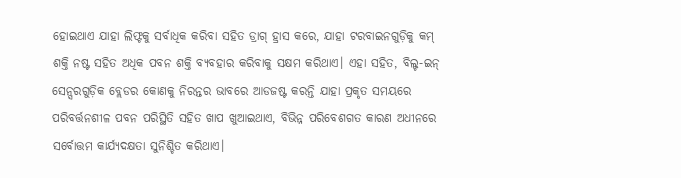ହୋଇଥାଏ ଯାହା ଲିଫ୍ଟକୁ ସର୍ବାଧିକ କରିବା ସହିତ ଡ୍ରାଗ୍ ହ୍ରାସ କରେ, ଯାହା ଟରବାଇନଗୁଡ଼ିକୁ କମ୍ ଶକ୍ତି ନଷ୍ଟ ସହିତ ଅଧିକ ପବନ ଶକ୍ତି ବ୍ୟବହାର କରିବାକୁ ସକ୍ଷମ କରିଥାଏ। ଏହା ସହିତ, ବିଲ୍ଟ-ଇନ୍ ସେନ୍ସରଗୁଡ଼ିକ ବ୍ଲେଡର କୋଣକୁ ନିରନ୍ତର ଭାବରେ ଆଡଜଷ୍ଟ କରନ୍ତି ଯାହା ପ୍ରକୃତ ସମୟରେ ପରିବର୍ତ୍ତନଶୀଳ ପବନ ପରିସ୍ଥିତି ସହିତ ଖାପ ଖୁଆଇଥାଏ, ବିଭିନ୍ନ ପରିବେଶଗତ କାରଣ ଅଧୀନରେ ସର୍ବୋତ୍ତମ କାର୍ଯ୍ୟଦକ୍ଷତା ସୁନିଶ୍ଚିତ କରିଥାଏ।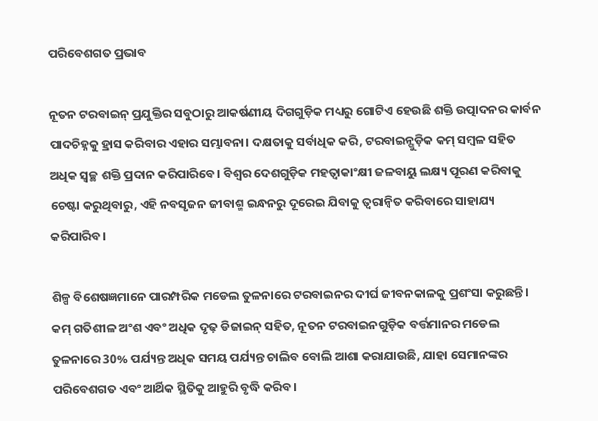ପରିବେଶଗତ ପ୍ରଭାବ

ନୂତନ ଟରବାଇନ୍ ପ୍ରଯୁକ୍ତିର ସବୁଠାରୁ ଆକର୍ଷଣୀୟ ଦିଗଗୁଡ଼ିକ ମଧ୍ୟରୁ ଗୋଟିଏ ହେଉଛି ଶକ୍ତି ଉତ୍ପାଦନର କାର୍ବନ ପାଦଚିହ୍ନକୁ ହ୍ରାସ କରିବାର ଏହାର ସମ୍ଭାବନା। ଦକ୍ଷତାକୁ ସର୍ବାଧିକ କରି, ଟରବାଇନ୍ଗୁଡ଼ିକ କମ୍ ସମ୍ବଳ ସହିତ ଅଧିକ ସ୍ୱଚ୍ଛ ଶକ୍ତି ପ୍ରଦାନ କରିପାରିବେ। ବିଶ୍ୱର ଦେଶଗୁଡ଼ିକ ମହତ୍ୱାକାଂକ୍ଷୀ ଜଳବାୟୁ ଲକ୍ଷ୍ୟ ପୂରଣ କରିବାକୁ ଚେଷ୍ଟା କରୁଥିବାରୁ, ଏହି ନବସୃଜନ ଜୀବାଶ୍ମ ଇନ୍ଧନରୁ ଦୂରେଇ ଯିବାକୁ ତ୍ୱରାନ୍ୱିତ କରିବାରେ ସାହାଯ୍ୟ କରିପାରିବ।

ଶିଳ୍ପ ବିଶେଷଜ୍ଞମାନେ ପାରମ୍ପରିକ ମଡେଲ ତୁଳନାରେ ଟରବାଇନର ଦୀର୍ଘ ଜୀବନକାଳକୁ ପ୍ରଶଂସା କରୁଛନ୍ତି। କମ୍ ଗତିଶୀଳ ଅଂଶ ଏବଂ ଅଧିକ ଦୃଢ଼ ଡିଜାଇନ୍ ସହିତ, ନୂତନ ଟରବାଇନଗୁଡ଼ିକ ବର୍ତ୍ତମାନର ମଡେଲ ତୁଳନାରେ 30% ପର୍ଯ୍ୟନ୍ତ ଅଧିକ ସମୟ ପର୍ଯ୍ୟନ୍ତ ଚାଲିବ ବୋଲି ଆଶା କରାଯାଉଛି, ଯାହା ସେମାନଙ୍କର ପରିବେଶଗତ ଏବଂ ଆର୍ଥିକ ସ୍ଥିତିକୁ ଆହୁରି ବୃଦ୍ଧି କରିବ।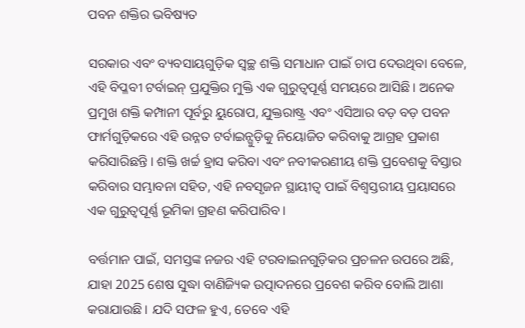ପବନ ଶକ୍ତିର ଭବିଷ୍ୟତ

ସରକାର ଏବଂ ବ୍ୟବସାୟଗୁଡ଼ିକ ସ୍ୱଚ୍ଛ ଶକ୍ତି ସମାଧାନ ପାଇଁ ଚାପ ଦେଉଥିବା ବେଳେ, ଏହି ବିପ୍ଳବୀ ଟର୍ବାଇନ୍ ପ୍ରଯୁକ୍ତିର ମୁକ୍ତି ଏକ ଗୁରୁତ୍ୱପୂର୍ଣ୍ଣ ସମୟରେ ଆସିଛି। ଅନେକ ପ୍ରମୁଖ ଶକ୍ତି କମ୍ପାନୀ ପୂର୍ବରୁ ୟୁରୋପ, ଯୁକ୍ତରାଷ୍ଟ୍ର ଏବଂ ଏସିଆର ବଡ଼ ବଡ଼ ପବନ ଫାର୍ମଗୁଡ଼ିକରେ ଏହି ଉନ୍ନତ ଟର୍ବାଇନ୍ଗୁଡ଼ିକୁ ନିୟୋଜିତ କରିବାକୁ ଆଗ୍ରହ ପ୍ରକାଶ କରିସାରିଛନ୍ତି। ଶକ୍ତି ଖର୍ଚ୍ଚ ହ୍ରାସ କରିବା ଏବଂ ନବୀକରଣୀୟ ଶକ୍ତି ପ୍ରବେଶକୁ ବିସ୍ତାର କରିବାର ସମ୍ଭାବନା ସହିତ, ଏହି ନବସୃଜନ ସ୍ଥାୟୀତ୍ୱ ପାଇଁ ବିଶ୍ୱସ୍ତରୀୟ ପ୍ରୟାସରେ ଏକ ଗୁରୁତ୍ୱପୂର୍ଣ୍ଣ ଭୂମିକା ଗ୍ରହଣ କରିପାରିବ।

ବର୍ତ୍ତମାନ ପାଇଁ, ସମସ୍ତଙ୍କ ନଜର ଏହି ଟରବାଇନଗୁଡ଼ିକର ପ୍ରଚଳନ ଉପରେ ଅଛି, ଯାହା 2025 ଶେଷ ସୁଦ୍ଧା ବାଣିଜ୍ୟିକ ଉତ୍ପାଦନରେ ପ୍ରବେଶ କରିବ ବୋଲି ଆଶା କରାଯାଉଛି। ଯଦି ସଫଳ ହୁଏ, ତେବେ ଏହି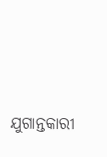ଯୁଗାନ୍ତକାରୀ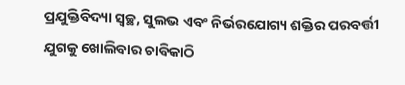ପ୍ରଯୁକ୍ତିବିଦ୍ୟା ସ୍ୱଚ୍ଛ, ସୁଲଭ ଏବଂ ନିର୍ଭରଯୋଗ୍ୟ ଶକ୍ତିର ପରବର୍ତ୍ତୀ ଯୁଗକୁ ଖୋଲିବାର ଚାବିକାଠି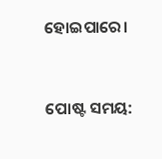ହୋଇପାରେ।


ପୋଷ୍ଟ ସମୟ: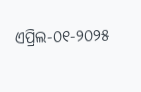ଏପ୍ରିଲ-୦୧-୨୦୨୫